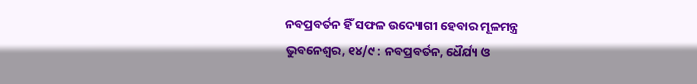ନବପ୍ରବର୍ତନ ହିଁ ସଫଳ ଉଦ୍ୟୋଗୀ ହେବାର ମୂଳମନ୍ତ୍ର
ଭୁବନେଶ୍ୱର, ୧୪/୯ : ନବପ୍ରବର୍ତନ, ଧୈର୍ଯ୍ୟ ଓ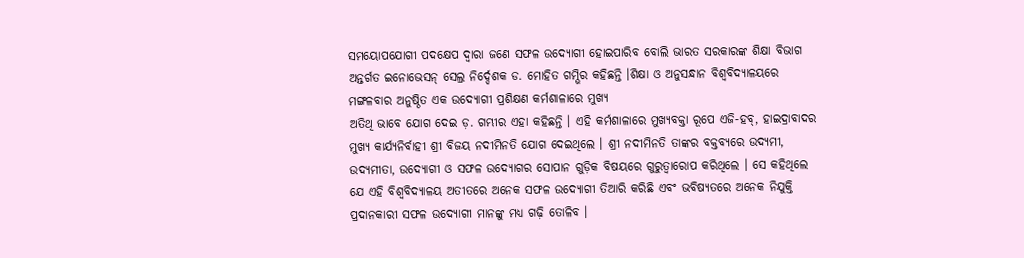ସମୟୋପଯୋଗୀ ପଦକ୍ଷେପ ଦ୍ୱାରା ଜଣେ ସଫଳ ଉଦ୍ୟୋଗୀ ହୋଇପାରିବ ବୋଲି ଭାରତ ସରକାରଙ୍କ ଶିକ୍ଷା ବିଭାଗ ଅନ୍ତର୍ଗତ ଇନୋଭେସନ୍ ସେଲ୍ର ନିର୍ଦ୍ଦେଶକ ଡ. ମୋହିତ ଗମ୍ଭିର କହିଛନ୍ତି ।ଶିକ୍ଷା ଓ ଅନୁସନ୍ଧାନ ବିଶ୍ୱବିଦ୍ୟାଳୟରେ ମଙ୍ଗଳବାର ଅନୁଷ୍ଠିତ ଏକ ଉଦ୍ୟୋଗୀ ପ୍ରଶିକ୍ଷଣ କର୍ମଶାଳାରେ ମୁଖ୍ୟ
ଅତିଥି ଭାବେ ଯୋଗ ଦେଇ ଡ଼. ଗମ୍ଭୀର ଏହା କହିଛନ୍ତି । ଏହି କର୍ମଶାଳାରେ ମୁଖ୍ୟବକ୍ତା ରୂପେ ଏଜି-ହବ୍, ହାଇଦ୍ରାବାଦର ମୁଖ୍ୟ କାର୍ଯ୍ୟନିର୍ବାହୀ ଶ୍ରୀ ବିଜୟ ନଦୀମିନତି ଯୋଗ ଦେଇଥିଲେ । ଶ୍ରୀ ନଦୀମିନତି ତାଙ୍କର ବକ୍ତବ୍ୟରେ ଉଦ୍ୟମୀ, ଉଦ୍ୟମୀତା, ଉଦ୍ୟୋଗୀ ଓ ସଫଳ ଉଦ୍ୟୋଗର ସୋପାନ ଗୁଡ଼ିକ ବିଷୟରେ ଗୁରୁତ୍ୱାରୋପ କରିଥିଲେ । ସେ କହିଥିଲେ ଯେ ଏହି ବିଶ୍ୱବିଦ୍ୟାଳୟ ଅତୀତରେ ଅନେକ ସଫଳ ଉଦ୍ୟୋଗୀ ତିଆରି କରିଛି ଏବଂ ଭବିଷ୍ୟତରେ ଅନେକ ନିଯୁକ୍ତି ପ୍ରଦାନକାରୀ ସଫଳ ଉଦ୍ୟୋଗୀ ମାନଙ୍କୁ ମଧ୍ୟ ଗଢ଼ି ତୋଳିବ ।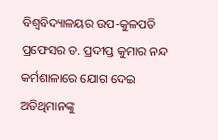ବିଶ୍ୱବିଦ୍ୟାଳୟର ଉପ-କୁଳପତି ପ୍ରଫେସର ଡ. ପ୍ରଦୀପ୍ତ କୁମାର ନନ୍ଦ କର୍ମଶାଳାରେ ଯୋଗ ଦେଇ ଅତିଥିମାନଙ୍କୁ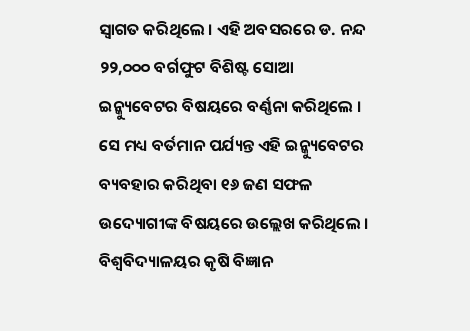ସ୍ୱାଗତ କରିଥିଲେ । ଏହି ଅବସରରେ ଡ. ନନ୍ଦ ୨୨,୦୦୦ ବର୍ଗଫୁଟ ବିଶିଷ୍ଟ ସୋଆ ଇନ୍କ୍ୟୁବେଟର ବିଷୟରେ ବର୍ଣ୍ଣନା କରିଥିଲେ । ସେ ମଧ୍ୟ ବର୍ତମାନ ପର୍ଯ୍ୟନ୍ତ ଏହି ଇନ୍କ୍ୟୁବେଟର ବ୍ୟବହାର କରିଥିବା ୧୬ ଜଣ ସଫଳ ଉଦ୍ୟୋଗୀଙ୍କ ବିଷୟରେ ଉଲ୍ଲେଖ କରିଥିଲେ । ବିଶ୍ୱବିଦ୍ୟାଳୟର କୃଷି ବିଜ୍ଞାନ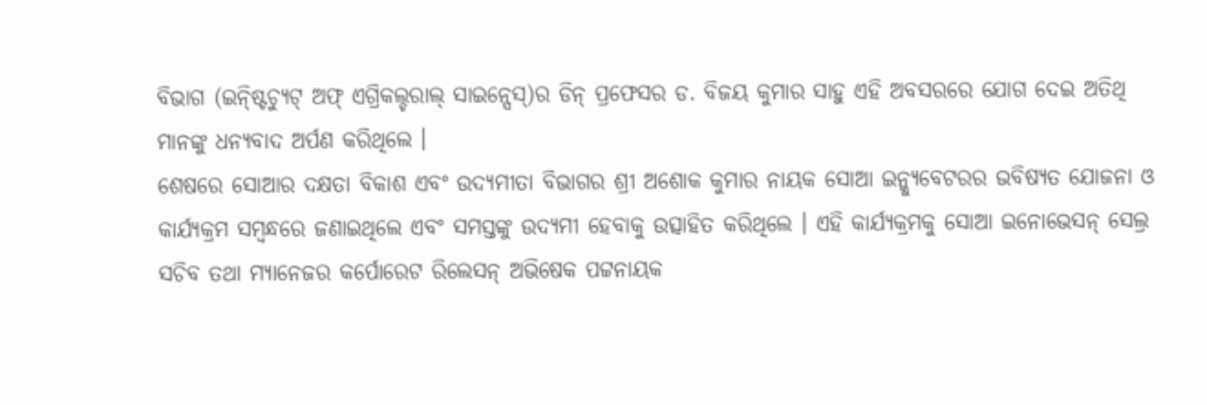ବିଭାଗ (ଇନ୍ଷ୍ଟିଚ୍ୟୁଟ୍ ଅଫ୍ ଏଗ୍ରିକଲ୍ଚରାଲ୍ ସାଇନ୍ସେସ୍)ର ଡିନ୍ ପ୍ରଫେସର ଡ. ବିଜୟ କୁମାର ସାହୁ ଏହି ଅବସରରେ ଯୋଗ ଦେଇ ଅତିଥି ମାନଙ୍କୁ ଧନ୍ୟବାଦ ଅର୍ପଣ କରିଥିଲେ ।
ଶେଷରେ ସୋଆର ଦକ୍ଷତା ବିକାଶ ଏବଂ ଉଦ୍ୟମୀତା ବିଭାଗର ଶ୍ରୀ ଅଶୋକ କୁମାର ନାୟକ ସୋଆ ଇନ୍କ୍ୟୁବେଟରର ଭବିଷ୍ୟତ ଯୋଜନା ଓ କାର୍ଯ୍ୟକ୍ରମ ସମ୍ବନ୍ଧରେ ଜଣାଇଥିଲେ ଏବଂ ସମସ୍ତଙ୍କୁ ଉଦ୍ୟମୀ ହେବାକୁ ଉତ୍ସାହିତ କରିଥିଲେ । ଏହି କାର୍ଯ୍ୟକ୍ରମକୁ ସୋଆ ଇନୋଭେସନ୍ ସେଲ୍ର ସଚିବ ତଥା ମ୍ୟାନେଜର କର୍ପୋରେଟ ରିଲେସନ୍ ଅଭିଷେକ ପଟ୍ଟନାୟକ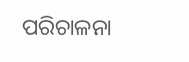ପରିଚାଳନା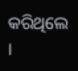କରିଥିଲେ ।